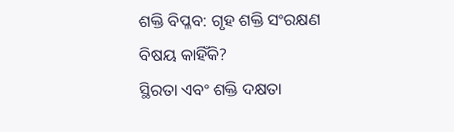ଶକ୍ତି ବିପ୍ଳବ: ଗୃହ ଶକ୍ତି ସଂରକ୍ଷଣ ବିଷୟ କାହିଁକି?
ସ୍ଥିରତା ଏବଂ ଶକ୍ତି ଦକ୍ଷତା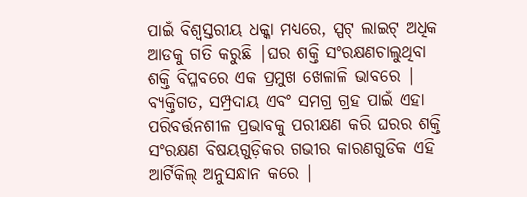ପାଇଁ ବିଶ୍ୱସ୍ତରୀୟ ଧକ୍କା ମଧ୍ୟରେ, ସ୍ପଟ୍ ଲାଇଟ୍ ଅଧିକ ଆଡକୁ ଗତି କରୁଛି |ଘର ଶକ୍ତି ସଂରକ୍ଷଣଚାଲୁଥିବା ଶକ୍ତି ବିପ୍ଳବରେ ଏକ ପ୍ରମୁଖ ଖେଳାଳି ଭାବରେ | ବ୍ୟକ୍ତିଗତ, ସମ୍ପ୍ରଦାୟ ଏବଂ ସମଗ୍ର ଗ୍ରହ ପାଇଁ ଏହା ପରିବର୍ତ୍ତନଶୀଳ ପ୍ରଭାବକୁ ପରୀକ୍ଷଣ କରି ଘରର ଶକ୍ତି ସଂରକ୍ଷଣ ବିଷୟଗୁଡ଼ିକର ଗଭୀର କାରଣଗୁଡିକ ଏହି ଆର୍ଟିକିଲ୍ ଅନୁସନ୍ଧାନ କରେ |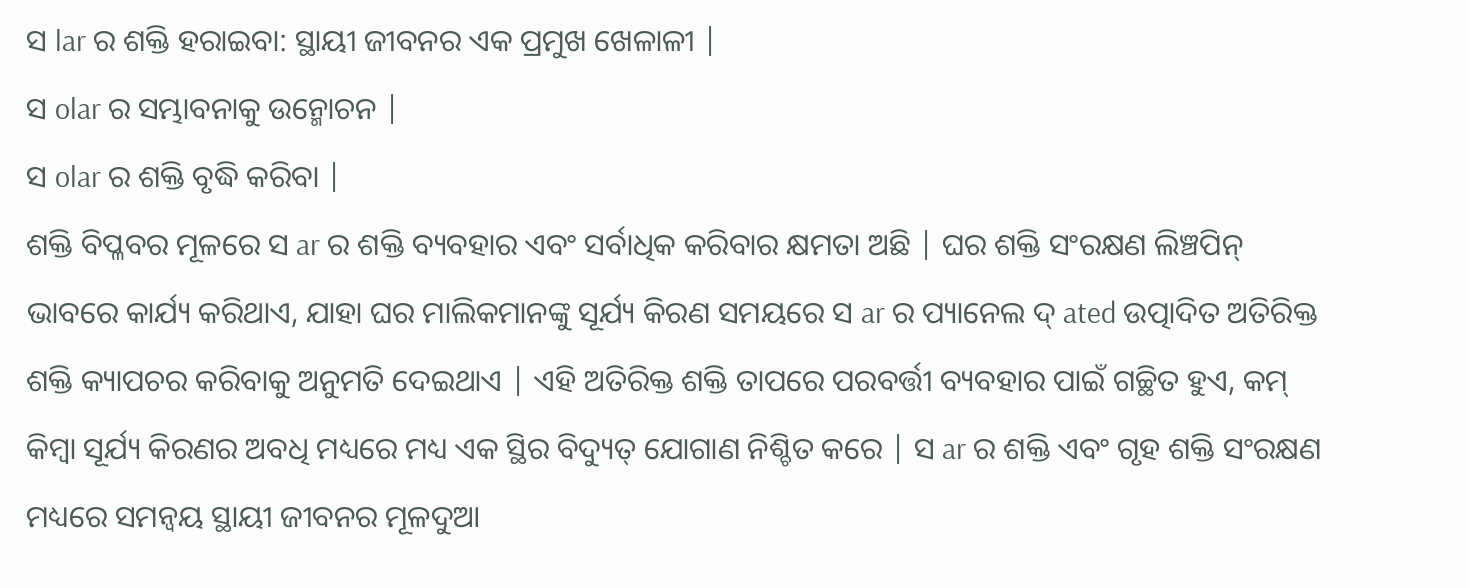ସ lar ର ଶକ୍ତି ହରାଇବା: ସ୍ଥାୟୀ ଜୀବନର ଏକ ପ୍ରମୁଖ ଖେଳାଳୀ |
ସ olar ର ସମ୍ଭାବନାକୁ ଉନ୍ମୋଚନ |
ସ olar ର ଶକ୍ତି ବୃଦ୍ଧି କରିବା |
ଶକ୍ତି ବିପ୍ଳବର ମୂଳରେ ସ ar ର ଶକ୍ତି ବ୍ୟବହାର ଏବଂ ସର୍ବାଧିକ କରିବାର କ୍ଷମତା ଅଛି | ଘର ଶକ୍ତି ସଂରକ୍ଷଣ ଲିଞ୍ଚପିନ୍ ଭାବରେ କାର୍ଯ୍ୟ କରିଥାଏ, ଯାହା ଘର ମାଲିକମାନଙ୍କୁ ସୂର୍ଯ୍ୟ କିରଣ ସମୟରେ ସ ar ର ପ୍ୟାନେଲ ଦ୍ ated ଉତ୍ପାଦିତ ଅତିରିକ୍ତ ଶକ୍ତି କ୍ୟାପଚର କରିବାକୁ ଅନୁମତି ଦେଇଥାଏ | ଏହି ଅତିରିକ୍ତ ଶକ୍ତି ତାପରେ ପରବର୍ତ୍ତୀ ବ୍ୟବହାର ପାଇଁ ଗଚ୍ଛିତ ହୁଏ, କମ୍ କିମ୍ବା ସୂର୍ଯ୍ୟ କିରଣର ଅବଧି ମଧ୍ୟରେ ମଧ୍ୟ ଏକ ସ୍ଥିର ବିଦ୍ୟୁତ୍ ଯୋଗାଣ ନିଶ୍ଚିତ କରେ | ସ ar ର ଶକ୍ତି ଏବଂ ଗୃହ ଶକ୍ତି ସଂରକ୍ଷଣ ମଧ୍ୟରେ ସମନ୍ୱୟ ସ୍ଥାୟୀ ଜୀବନର ମୂଳଦୁଆ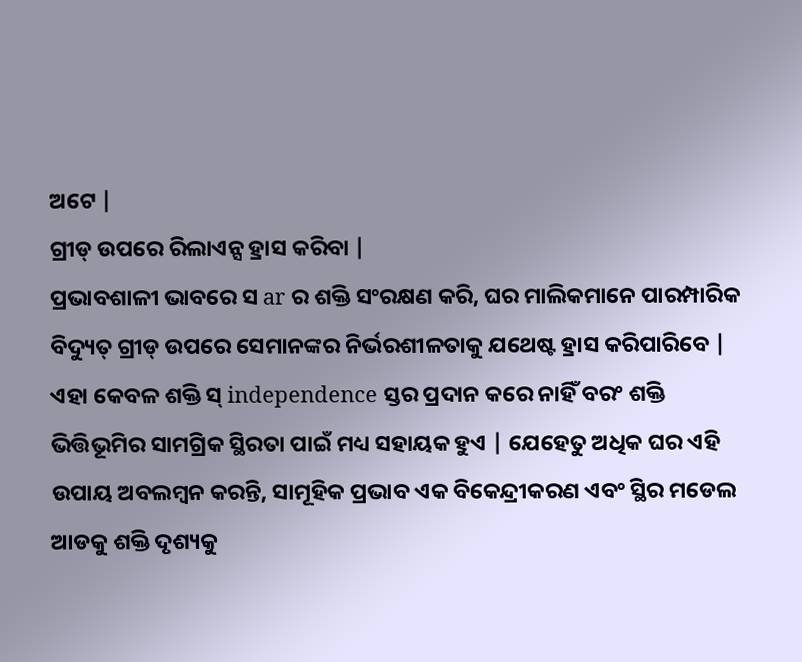ଅଟେ |
ଗ୍ରୀଡ୍ ଉପରେ ରିଲାଏନ୍ସ ହ୍ରାସ କରିବା |
ପ୍ରଭାବଶାଳୀ ଭାବରେ ସ ar ର ଶକ୍ତି ସଂରକ୍ଷଣ କରି, ଘର ମାଲିକମାନେ ପାରମ୍ପାରିକ ବିଦ୍ୟୁତ୍ ଗ୍ରୀଡ୍ ଉପରେ ସେମାନଙ୍କର ନିର୍ଭରଶୀଳତାକୁ ଯଥେଷ୍ଟ ହ୍ରାସ କରିପାରିବେ | ଏହା କେବଳ ଶକ୍ତି ସ୍ independence ସ୍ତର ପ୍ରଦାନ କରେ ନାହିଁ ବରଂ ଶକ୍ତି ଭିତ୍ତିଭୂମିର ସାମଗ୍ରିକ ସ୍ଥିରତା ପାଇଁ ମଧ୍ୟ ସହାୟକ ହୁଏ | ଯେହେତୁ ଅଧିକ ଘର ଏହି ଉପାୟ ଅବଲମ୍ବନ କରନ୍ତି, ସାମୂହିକ ପ୍ରଭାବ ଏକ ବିକେନ୍ଦ୍ରୀକରଣ ଏବଂ ସ୍ଥିର ମଡେଲ ଆଡକୁ ଶକ୍ତି ଦୃଶ୍ୟକୁ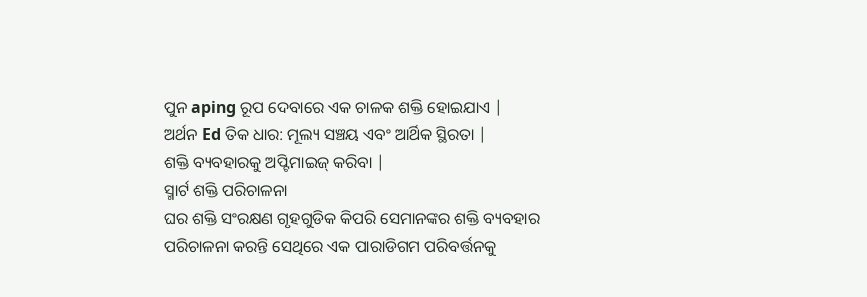ପୁନ aping ରୂପ ଦେବାରେ ଏକ ଚାଳକ ଶକ୍ତି ହୋଇଯାଏ |
ଅର୍ଥନ Ed ତିକ ଧାର: ମୂଲ୍ୟ ସଞ୍ଚୟ ଏବଂ ଆର୍ଥିକ ସ୍ଥିରତା |
ଶକ୍ତି ବ୍ୟବହାରକୁ ଅପ୍ଟିମାଇଜ୍ କରିବା |
ସ୍ମାର୍ଟ ଶକ୍ତି ପରିଚାଳନା
ଘର ଶକ୍ତି ସଂରକ୍ଷଣ ଗୃହଗୁଡିକ କିପରି ସେମାନଙ୍କର ଶକ୍ତି ବ୍ୟବହାର ପରିଚାଳନା କରନ୍ତି ସେଥିରେ ଏକ ପାରାଡିଗମ ପରିବର୍ତ୍ତନକୁ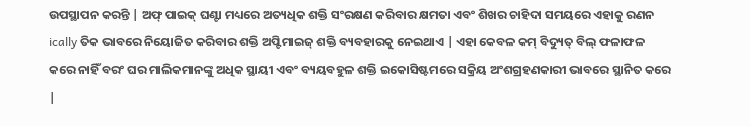ଉପସ୍ଥାପନ କରନ୍ତି | ଅଫ୍ ପାଇକ୍ ଘଣ୍ଟା ମଧ୍ୟରେ ଅତ୍ୟଧିକ ଶକ୍ତି ସଂରକ୍ଷଣ କରିବାର କ୍ଷମତା ଏବଂ ଶିଖର ଚାହିଦା ସମୟରେ ଏହାକୁ ରଣନ ically ତିକ ଭାବରେ ନିୟୋଜିତ କରିବାର ଶକ୍ତି ଅପ୍ଟିମାଇଜ୍ ଶକ୍ତି ବ୍ୟବହାରକୁ ନେଇଥାଏ | ଏହା କେବଳ କମ୍ ବିଦ୍ୟୁତ୍ ବିଲ୍ ଫଳାଫଳ କରେ ନାହିଁ ବରଂ ଘର ମାଲିକମାନଙ୍କୁ ଅଧିକ ସ୍ଥାୟୀ ଏବଂ ବ୍ୟୟବହୁଳ ଶକ୍ତି ଇକୋସିଷ୍ଟମରେ ସକ୍ରିୟ ଅଂଶଗ୍ରହଣକାରୀ ଭାବରେ ସ୍ଥାନିତ କରେ |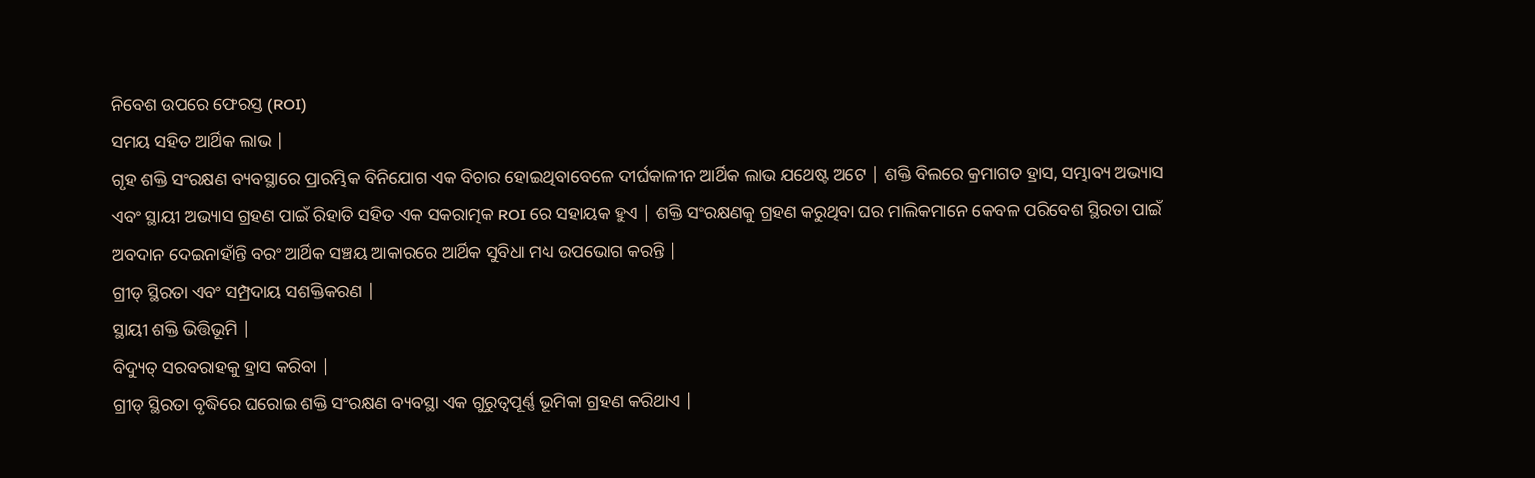ନିବେଶ ଉପରେ ଫେରସ୍ତ (ROI)
ସମୟ ସହିତ ଆର୍ଥିକ ଲାଭ |
ଗୃହ ଶକ୍ତି ସଂରକ୍ଷଣ ବ୍ୟବସ୍ଥାରେ ପ୍ରାରମ୍ଭିକ ବିନିଯୋଗ ଏକ ବିଚାର ହୋଇଥିବାବେଳେ ଦୀର୍ଘକାଳୀନ ଆର୍ଥିକ ଲାଭ ଯଥେଷ୍ଟ ଅଟେ | ଶକ୍ତି ବିଲରେ କ୍ରମାଗତ ହ୍ରାସ, ସମ୍ଭାବ୍ୟ ଅଭ୍ୟାସ ଏବଂ ସ୍ଥାୟୀ ଅଭ୍ୟାସ ଗ୍ରହଣ ପାଇଁ ରିହାତି ସହିତ ଏକ ସକରାତ୍ମକ ROI ରେ ସହାୟକ ହୁଏ | ଶକ୍ତି ସଂରକ୍ଷଣକୁ ଗ୍ରହଣ କରୁଥିବା ଘର ମାଲିକମାନେ କେବଳ ପରିବେଶ ସ୍ଥିରତା ପାଇଁ ଅବଦାନ ଦେଇନାହାଁନ୍ତି ବରଂ ଆର୍ଥିକ ସଞ୍ଚୟ ଆକାରରେ ଆର୍ଥିକ ସୁବିଧା ମଧ୍ୟ ଉପଭୋଗ କରନ୍ତି |
ଗ୍ରୀଡ୍ ସ୍ଥିରତା ଏବଂ ସମ୍ପ୍ରଦାୟ ସଶକ୍ତିକରଣ |
ସ୍ଥାୟୀ ଶକ୍ତି ଭିତ୍ତିଭୂମି |
ବିଦ୍ୟୁତ୍ ସରବରାହକୁ ହ୍ରାସ କରିବା |
ଗ୍ରୀଡ୍ ସ୍ଥିରତା ବୃଦ୍ଧିରେ ଘରୋଇ ଶକ୍ତି ସଂରକ୍ଷଣ ବ୍ୟବସ୍ଥା ଏକ ଗୁରୁତ୍ୱପୂର୍ଣ୍ଣ ଭୂମିକା ଗ୍ରହଣ କରିଥାଏ |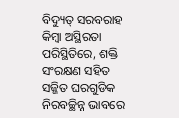ବିଦ୍ୟୁତ୍ ସରବରାହ କିମ୍ବା ଅସ୍ଥିରତା ପରିସ୍ଥିତିରେ, ଶକ୍ତି ସଂରକ୍ଷଣ ସହିତ ସଜ୍ଜିତ ଘରଗୁଡିକ ନିରବଚ୍ଛିନ୍ନ ଭାବରେ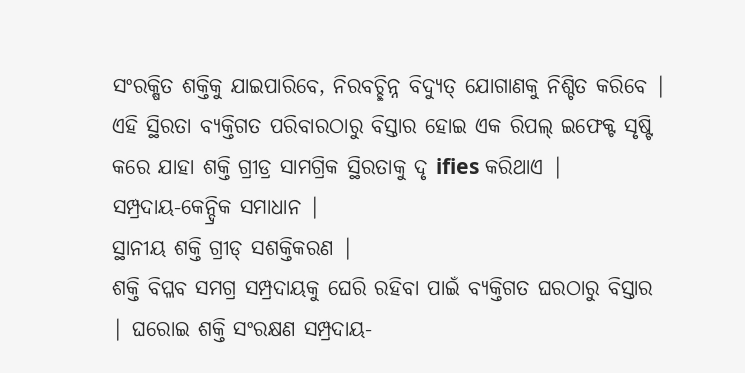ସଂରକ୍ଷିତ ଶକ୍ତିକୁ ଯାଇପାରିବେ, ନିରବଚ୍ଛିନ୍ନ ବିଦ୍ୟୁତ୍ ଯୋଗାଣକୁ ନିଶ୍ଚିତ କରିବେ | ଏହି ସ୍ଥିରତା ବ୍ୟକ୍ତିଗତ ପରିବାରଠାରୁ ବିସ୍ତାର ହୋଇ ଏକ ରିପଲ୍ ଇଫେକ୍ଟ ସୃଷ୍ଟି କରେ ଯାହା ଶକ୍ତି ଗ୍ରୀଡ୍ର ସାମଗ୍ରିକ ସ୍ଥିରତାକୁ ଦୃ ifies କରିଥାଏ |
ସମ୍ପ୍ରଦାୟ-କେନ୍ଦ୍ରିକ ସମାଧାନ |
ସ୍ଥାନୀୟ ଶକ୍ତି ଗ୍ରୀଡ୍ ସଶକ୍ତିକରଣ |
ଶକ୍ତି ବିପ୍ଳବ ସମଗ୍ର ସମ୍ପ୍ରଦାୟକୁ ଘେରି ରହିବା ପାଇଁ ବ୍ୟକ୍ତିଗତ ଘରଠାରୁ ବିସ୍ତାର | ଘରୋଇ ଶକ୍ତି ସଂରକ୍ଷଣ ସମ୍ପ୍ରଦାୟ-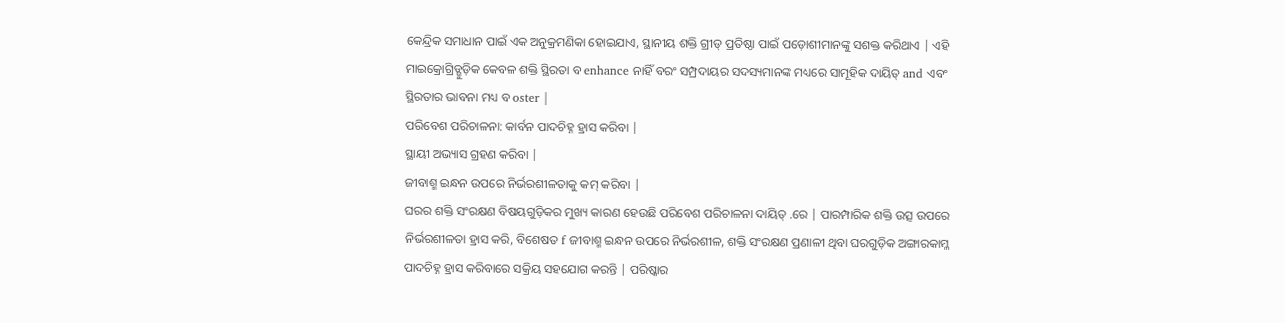କେନ୍ଦ୍ରିକ ସମାଧାନ ପାଇଁ ଏକ ଅନୁକ୍ରମଣିକା ହୋଇଯାଏ, ସ୍ଥାନୀୟ ଶକ୍ତି ଗ୍ରୀଡ୍ ପ୍ରତିଷ୍ଠା ପାଇଁ ପଡ଼ୋଶୀମାନଙ୍କୁ ସଶକ୍ତ କରିଥାଏ | ଏହି ମାଇକ୍ରୋଗ୍ରିଡ୍ଗୁଡ଼ିକ କେବଳ ଶକ୍ତି ସ୍ଥିରତା ବ enhance ନାହିଁ ବରଂ ସମ୍ପ୍ରଦାୟର ସଦସ୍ୟମାନଙ୍କ ମଧ୍ୟରେ ସାମୂହିକ ଦାୟିତ୍ and ଏବଂ ସ୍ଥିରତାର ଭାବନା ମଧ୍ୟ ବ oster |
ପରିବେଶ ପରିଚାଳନା: କାର୍ବନ ପାଦଚିହ୍ନ ହ୍ରାସ କରିବା |
ସ୍ଥାୟୀ ଅଭ୍ୟାସ ଗ୍ରହଣ କରିବା |
ଜୀବାଶ୍ମ ଇନ୍ଧନ ଉପରେ ନିର୍ଭରଶୀଳତାକୁ କମ୍ କରିବା |
ଘରର ଶକ୍ତି ସଂରକ୍ଷଣ ବିଷୟଗୁଡ଼ିକର ମୁଖ୍ୟ କାରଣ ହେଉଛି ପରିବେଶ ପରିଚାଳନା ଦାୟିତ୍ .ରେ | ପାରମ୍ପାରିକ ଶକ୍ତି ଉତ୍ସ ଉପରେ ନିର୍ଭରଶୀଳତା ହ୍ରାସ କରି, ବିଶେଷତ f ଜୀବାଶ୍ମ ଇନ୍ଧନ ଉପରେ ନିର୍ଭରଶୀଳ, ଶକ୍ତି ସଂରକ୍ଷଣ ପ୍ରଣାଳୀ ଥିବା ଘରଗୁଡ଼ିକ ଅଙ୍ଗାରକାମ୍ଳ ପାଦଚିହ୍ନ ହ୍ରାସ କରିବାରେ ସକ୍ରିୟ ସହଯୋଗ କରନ୍ତି | ପରିଷ୍କାର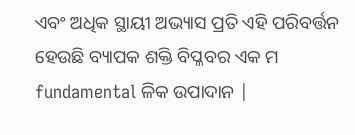ଏବଂ ଅଧିକ ସ୍ଥାୟୀ ଅଭ୍ୟାସ ପ୍ରତି ଏହି ପରିବର୍ତ୍ତନ ହେଉଛି ବ୍ୟାପକ ଶକ୍ତି ବିପ୍ଳବର ଏକ ମ fundamental ଳିକ ଉପାଦାନ |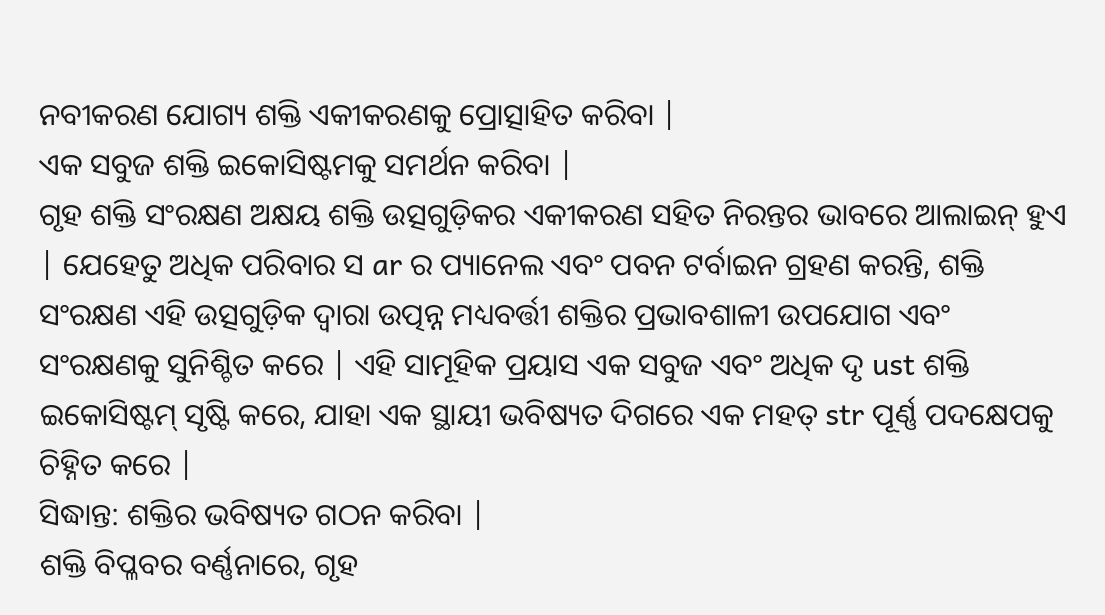ନବୀକରଣ ଯୋଗ୍ୟ ଶକ୍ତି ଏକୀକରଣକୁ ପ୍ରୋତ୍ସାହିତ କରିବା |
ଏକ ସବୁଜ ଶକ୍ତି ଇକୋସିଷ୍ଟମକୁ ସମର୍ଥନ କରିବା |
ଗୃହ ଶକ୍ତି ସଂରକ୍ଷଣ ଅକ୍ଷୟ ଶକ୍ତି ଉତ୍ସଗୁଡ଼ିକର ଏକୀକରଣ ସହିତ ନିରନ୍ତର ଭାବରେ ଆଲାଇନ୍ ହୁଏ | ଯେହେତୁ ଅଧିକ ପରିବାର ସ ar ର ପ୍ୟାନେଲ ଏବଂ ପବନ ଟର୍ବାଇନ ଗ୍ରହଣ କରନ୍ତି, ଶକ୍ତି ସଂରକ୍ଷଣ ଏହି ଉତ୍ସଗୁଡ଼ିକ ଦ୍ୱାରା ଉତ୍ପନ୍ନ ମଧ୍ୟବର୍ତ୍ତୀ ଶକ୍ତିର ପ୍ରଭାବଶାଳୀ ଉପଯୋଗ ଏବଂ ସଂରକ୍ଷଣକୁ ସୁନିଶ୍ଚିତ କରେ | ଏହି ସାମୂହିକ ପ୍ରୟାସ ଏକ ସବୁଜ ଏବଂ ଅଧିକ ଦୃ ust ଶକ୍ତି ଇକୋସିଷ୍ଟମ୍ ସୃଷ୍ଟି କରେ, ଯାହା ଏକ ସ୍ଥାୟୀ ଭବିଷ୍ୟତ ଦିଗରେ ଏକ ମହତ୍ str ପୂର୍ଣ୍ଣ ପଦକ୍ଷେପକୁ ଚିହ୍ନିତ କରେ |
ସିଦ୍ଧାନ୍ତ: ଶକ୍ତିର ଭବିଷ୍ୟତ ଗଠନ କରିବା |
ଶକ୍ତି ବିପ୍ଳବର ବର୍ଣ୍ଣନାରେ, ଗୃହ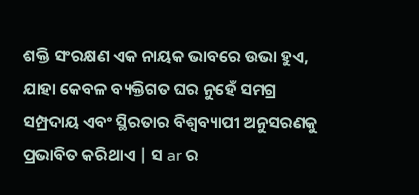ଶକ୍ତି ସଂରକ୍ଷଣ ଏକ ନାୟକ ଭାବରେ ଉଭା ହୁଏ, ଯାହା କେବଳ ବ୍ୟକ୍ତିଗତ ଘର ନୁହେଁ ସମଗ୍ର ସମ୍ପ୍ରଦାୟ ଏବଂ ସ୍ଥିରତାର ବିଶ୍ୱବ୍ୟାପୀ ଅନୁସରଣକୁ ପ୍ରଭାବିତ କରିଥାଏ | ସ ar ର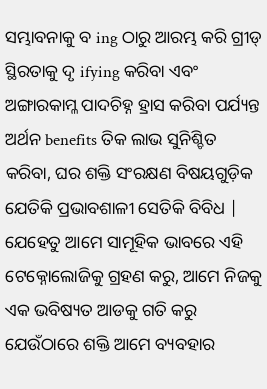ସମ୍ଭାବନାକୁ ବ ing ଠାରୁ ଆରମ୍ଭ କରି ଗ୍ରୀଡ୍ ସ୍ଥିରତାକୁ ଦୃ ifying କରିବା ଏବଂ ଅଙ୍ଗାରକାମ୍ଳ ପାଦଚିହ୍ନ ହ୍ରାସ କରିବା ପର୍ଯ୍ୟନ୍ତ ଅର୍ଥନ benefits ତିକ ଲାଭ ସୁନିଶ୍ଚିତ କରିବା, ଘର ଶକ୍ତି ସଂରକ୍ଷଣ ବିଷୟଗୁଡ଼ିକ ଯେତିକି ପ୍ରଭାବଶାଳୀ ସେତିକି ବିବିଧ | ଯେହେତୁ ଆମେ ସାମୂହିକ ଭାବରେ ଏହି ଟେକ୍ନୋଲୋଜିକୁ ଗ୍ରହଣ କରୁ, ଆମେ ନିଜକୁ ଏକ ଭବିଷ୍ୟତ ଆଡକୁ ଗତି କରୁ ଯେଉଁଠାରେ ଶକ୍ତି ଆମେ ବ୍ୟବହାର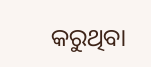କରୁଥିବା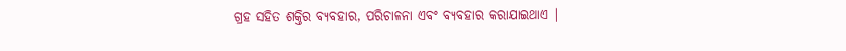ଗ୍ରହ ସହିତ ଶକ୍ତିର ବ୍ୟବହାର, ପରିଚାଳନା ଏବଂ ବ୍ୟବହାର କରାଯାଇଥାଏ |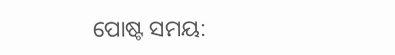ପୋଷ୍ଟ ସମୟ: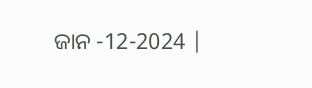ଜାନ -12-2024 |